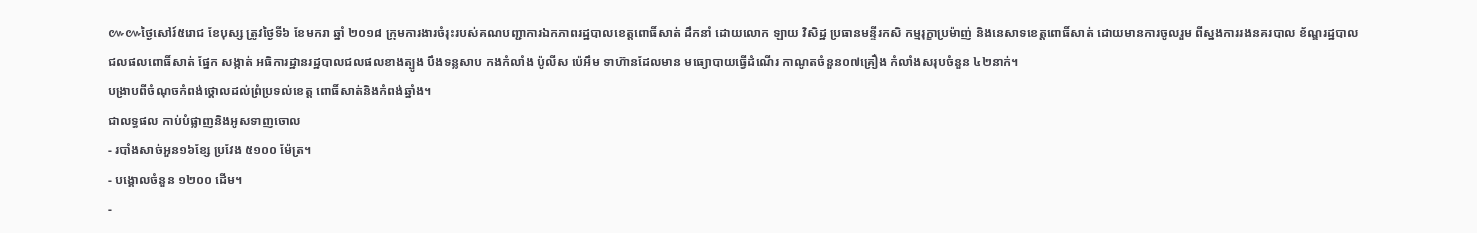៚៚ថ្ងៃសៅរ៍៥រោជ ខែបុស្ស ត្រូវថ្ងៃទី៦ ខែមករា ឆ្នាំ ២០១៨ ក្រុមការងារចំរុះរបស់គណបញ្ជាការឯកភាពរដ្ឋបាលខេត្តពោធិ៍សាត់ ដឹកនាំ ដោយលោក ឡាយ វិសិដ្ឋ ប្រធានមន្ទីរកសិ កម្មរុក្ខាប្រម៉ាញ់ និងនេសាទខេត្តពោធិ៍សាត់ ដោយមានការចូលរួម ពីស្នងការរងនគរបាល ខ័ណ្ឌរដ្ឋបាលជលផលពោធិ៍សាត់ ផ្នែក សង្កាត់ អធិការដ្ឋានរដ្ឋបាលជលផលខាងត្បូង បឹងទន្លសាប កងកំលាំង ប៉ូលីស ប៉េអឹម ទាហ៊ានដែលមាន មធ្យោបាយធ្វើដំណើរ កាណូតចំនួន០៧គ្រឿង កំលាំងសរុបចំនួន ៤២នាក់។
បង្រាបពីចំណុចកំពង់ថ្គោលដល់ព្រំប្រទល់ខេត្ត ពោធិ៍សាត់និងកំពង់ឆ្នាំង។
ជាលទ្ធផល កាប់បំផ្លាញនិងអូសទាញចោល
- របាំងសាច់អួន១៦ខ្សែ ប្រវែង ៥១០០ ម៉ែត្រ។
- បង្គោលចំនួន ១២០០ ដើម។
-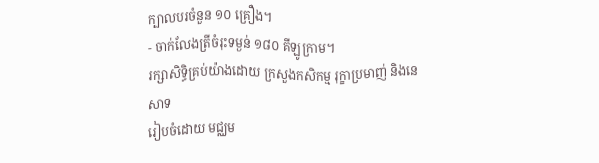ក្បាលបរចំនួន ១០ គ្រឿង។
- ចាក់លែងត្រីចំរុះទម្ងន់ ១៨០ គីឡូក្រាម។
រក្សាសិទិ្ធគ្រប់យ៉ាងដោយ ក្រសួងកសិកម្ម រុក្ខាប្រមាញ់ និងនេសាទ
រៀបចំដោយ មជ្ឈម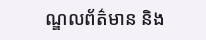ណ្ឌលព័ត៌មាន និង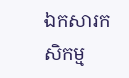ឯកសារកសិកម្ម